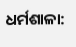ଧର୍ମଶାଳା: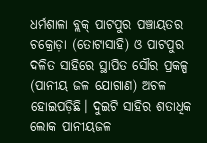ଧର୍ମଶାଳା ବ୍ଲକ୍ ପାଟପୁର ପଞ୍ଚାୟତର ଚକ୍ରୋଡ଼ା (ତୋଟାସାହି) ଓ ପାଟପୁର ଦଳିତ ସାହିରେ ସ୍ଥାପିତ ସୌର ପ୍ରକଳ୍ପ (ପାନୀୟ ଜଳ ଯୋଗାଣ) ଅଚଳ ହୋଇପଡ଼ିଛି। ଦୁଇଟି ସାହିର ଶତାଧିକ ଲୋକ ପାନୀୟଜଳ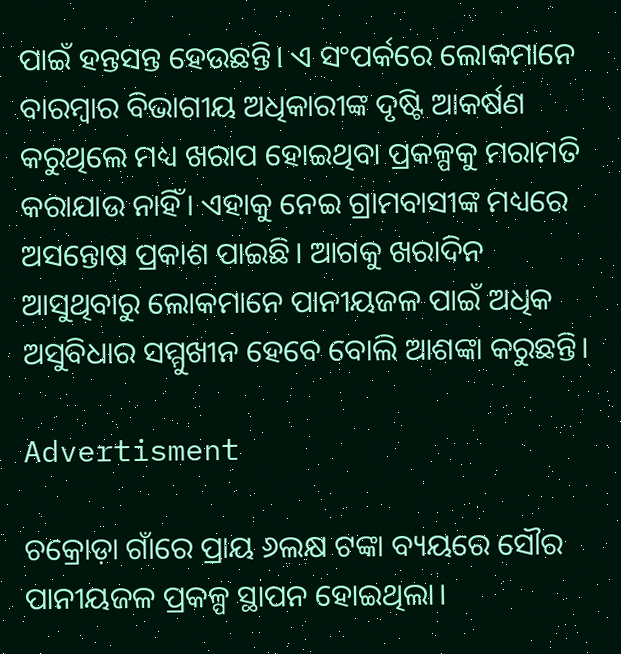ପାଇଁ ହନ୍ତସନ୍ତ ହେଉଛନ୍ତି। ଏ ସଂପର୍କରେ ଲୋକମାନେ ବାରମ୍ବାର ବିଭାଗୀୟ ଅଧିକାରୀଙ୍କ ଦୃଷ୍ଟି ଆକର୍ଷଣ କରୁଥିଲେ ମଧ୍ୟ ଖରାପ ହୋଇଥିବା ପ୍ରକଳ୍ପକୁ ମରାମତି କରାଯାଉ ନାହିଁ। ଏହାକୁ ନେଇ ଗ୍ରାମବାସୀଙ୍କ ମଧ୍ୟରେ ଅସନ୍ତୋଷ ପ୍ରକାଶ ପାଇଛି। ଆଗକୁ ଖରାଦିନ ଆସୁଥିବାରୁ ଲୋକମାନେ ପାନୀୟଜଳ ପାଇଁ ଅଧିକ ଅସୁବିଧାର ସମ୍ମୁଖୀନ ହେବେ ବୋଲି ଆଶଙ୍କା କରୁଛନ୍ତି।

Advertisment

ଚକ୍ରୋଡ଼ା ଗାଁରେ ପ୍ରାୟ ୬ଲକ୍ଷ ଟଙ୍କା ବ୍ୟୟରେ ସୌର ପାନୀୟଜଳ ପ୍ରକଳ୍ପ ସ୍ଥାପନ ହୋଇଥିଲା।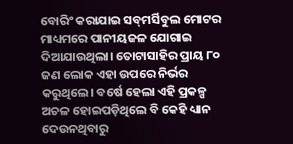ବୋରିଂ କରାଯାଇ ସବ୍‌ମର୍ସିବୁଲ ମୋଟର ମାଧ୍ୟମରେ ପାନୀୟଜଳ ଯୋଗାଇ ଦିଆଯାଉଥିଲା। ତୋଟାସାହିର ପ୍ରାୟ ୮୦ ଜଣ ଲୋକ ଏହା ଉପରେ ନିର୍ଭର କରୁଥିଲେ। ବର୍ଷେ ହେଲା ଏହି ପ୍ରକଳ୍ପ ଅଚଳ ହୋଇପଡ଼ିଥିଲେ ବି କେହି ଧ୍ୟାନ ଦେଉନଥିବାରୁ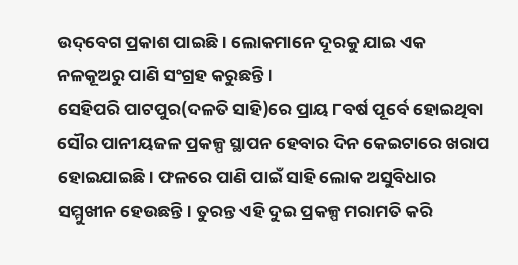ଉଦ୍‌ବେଗ ପ୍ରକାଶ ପାଇଛି। ଲୋକମାନେ ଦୂରକୁ ଯାଇ ଏକ ନଳକୂଅରୁ ପାଣି ସଂଗ୍ରହ କରୁଛନ୍ତି।
ସେହିପରି ପାଟପୁର(ଦଳତି ସାହି)ରେ ପ୍ରାୟ ୮ବର୍ଷ ପୂର୍ବେ ହୋଇଥିବା ସୌର ପାନୀୟଜଳ ପ୍ରକଳ୍ପ ସ୍ଥାପନ ହେବାର ଦିନ କେଇଟାରେ ଖରାପ ହୋଇଯାଇଛି। ଫଳରେ ପାଣି ପାଇଁ ସାହି ଲୋକ ଅସୁବିଧାର ସମ୍ମୁଖୀନ ହେଉଛନ୍ତି। ତୁରନ୍ତ ଏହି ଦୁଇ ପ୍ରକଳ୍ପ ମରାମତି କରି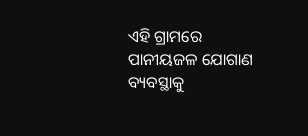ଏହି ଗ୍ରାମରେ ପାନୀୟଜଳ ଯୋଗାଣ ବ୍ୟବସ୍ଥାକୁ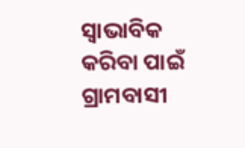ସ୍ବାଭାବିକ କରିବା ପାଇଁ ଗ୍ରାମବାସୀ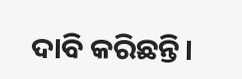ଦାବି କରିଛନ୍ତି।